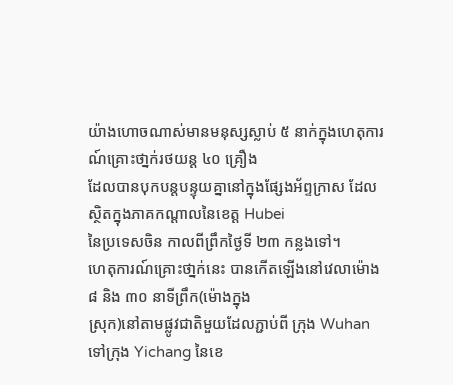យ៉ាងហោចណាស់មានមនុស្សស្លាប់ ៥ នាក់ក្នុងហេតុការណ៍គ្រោះថា្នក់រថយន្ដ ៤០ គ្រឿង
ដែលបានបុកបន្ដបន្ទុយគ្នានៅក្នុងផ្សែងអ័ព្ទក្រាស ដែលស្ថិតក្នុងភាគកណ្ដាលនៃខេត្ត Hubei
នៃប្រទេសចិន កាលពីព្រឹកថ្ងៃទី ២៣ កន្លងទៅ។
ហេតុការណ៍គ្រោះថា្នក់នេះ បានកើតឡើងនៅវេលាម៉ោង ៨ និង ៣០ នាទីព្រឹក(ម៉ោងក្នុង
ស្រុក)នៅតាមផ្លូវជាតិមួយដែលភ្ជាប់ពី ក្រុង Wuhan ទៅក្រុង Yichang នៃខេ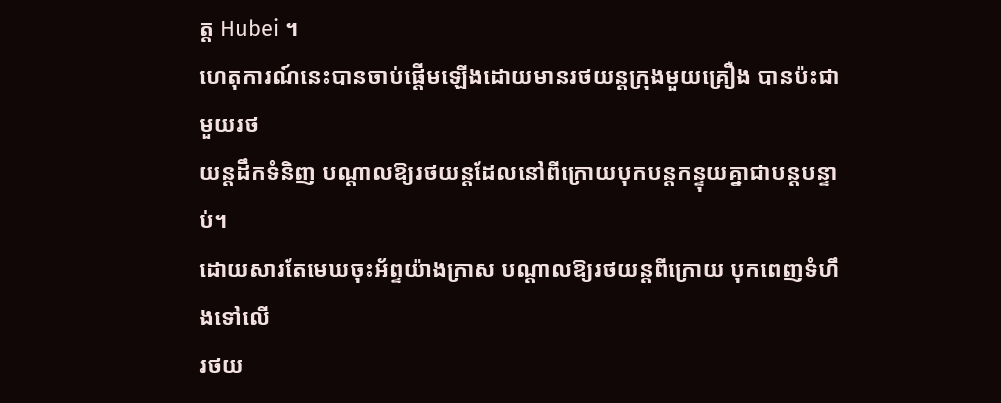ត្ត Hubei ។
ហេតុការណ៍នេះបានចាប់ផ្ដើមឡើងដោយមានរថយន្ដក្រុងមួយគ្រឿង បានប៉ះជាមួយរថ
យន្ដដឹកទំនិញ បណ្ដាលឱ្យរថយន្ដដែលនៅពីក្រោយបុកបន្ដកន្ទុយគ្នាជាបន្ដបន្ទាប់។
ដោយសារតែមេឃចុះអ័ព្ទយ៉ាងក្រាស បណ្ដាលឱ្យរថយន្ដពីក្រោយ បុកពេញទំហឹងទៅលើ
រថយ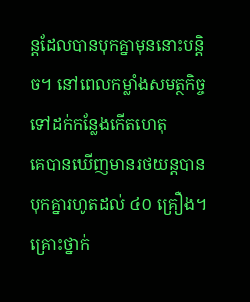ន្ដដែលបានបុកគ្នាមុននោះបន្ដិច។ នៅពេលកម្លាំងសមត្ថកិច្ចទៅដក់កន្លែងកើតហេតុ
គេបានឃើញមានរថយន្ដបានបុកគ្នារហូតដល់ ៤០ គ្រឿង។
គ្រោះថ្នាក់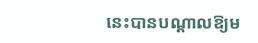នេះបានបណ្ដាលឱ្យម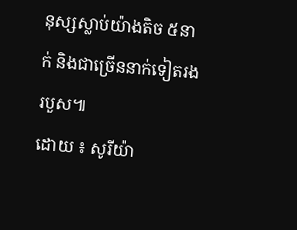នុស្សស្លាប់យ៉ាងតិច ៥នាក់ និងជាច្រើននាក់ទៀតរង
របួស៕
ដោយ ៖ សូរីយ៉ា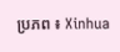ប្រភព ៖ Xinhua